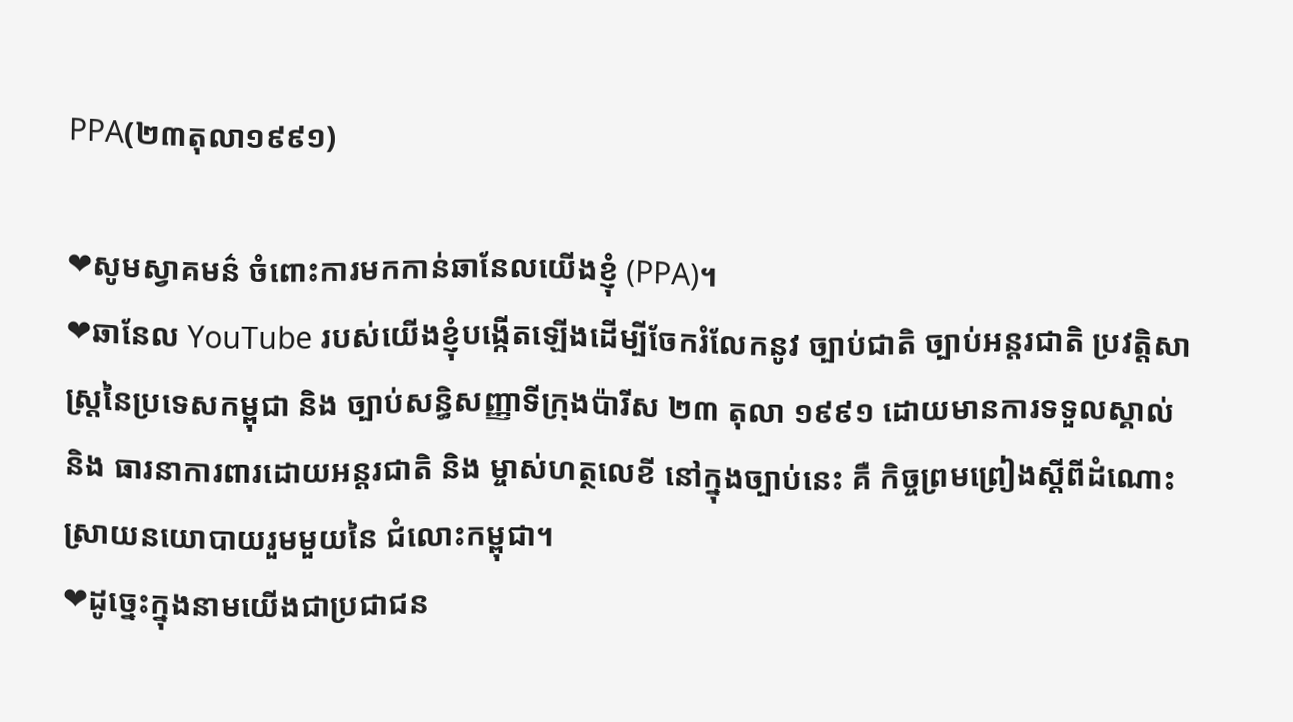PPA(២៣តុលា១៩៩១)

❤សូមស្វាគមន៌ ចំពោះការមកកាន់ឆានែលយើងខ្ញុំ (PPA)។
❤ឆានែល YouTube របស់យើងខ្ញុំបង្កើតឡើងដើម្បីចែករំលែកនូវ ច្បាប់ជាតិ ច្បាប់អន្តរជាតិ ប្រវត្តិសាស្រ្តនៃប្រទេសកម្ពុជា និង ច្បាប់សន្ធិសញ្ញាទីក្រុងប៉ារីស ២៣ តុលា ១៩៩១ ដោយមានការទទួលស្គាល់ និង ធារនាការពារដោយអន្តរជាតិ និង ម្ចាស់ហត្ថលេខី នៅក្នុងច្បាប់នេះ គឺ កិច្ចព្រមព្រៀងស្ដីពីដំណោះស្រាយនយោបាយរួមមួយនៃ ជំលោះកម្ពុជា។
❤ដូច្នេះក្នុងនាមយើងជាប្រជាជន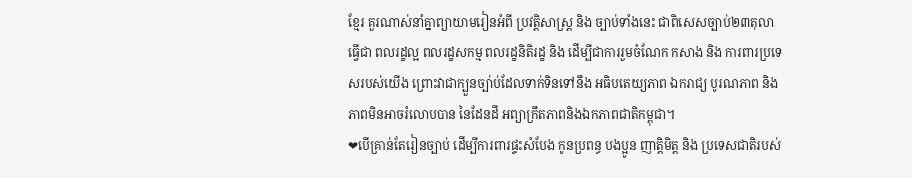ខ្មែរ គួរណាស់នាំគ្នាព្យាយាមរៀនអំពី ប្រវត្តិសាស្រ្ត និង ច្បាប់ទាំងនេះ ជាពិសេសច្បាប់២៣តុលា ធ្វើជា ពលរដ្ខល្អ ពលរដ្ខសកម្ម ពលរដ្ខនិតិរដ្ខ និង ដើម្បីជាការរួមចំណែក កសាង និង ការពារប្រទេសរបស់យើង ព្រោះវាជាក្បួនច្បា់ប់ដែលទាក់ទិនទៅនឹង អធិបតេយ្យភាព ឯករាជ្យ បូរណភាព និងភាពមិនអាចរំលោបបាន នៃដែនដី អព្យាក្រឹតភាពនិងឯកភាពជាតិកម្ពុជា។
❤បើគ្រាន់តែរៀនច្បាប់ ដើម្បីការពារផ្ទះសំបែង កូនប្រពន្ធ បងប្អូន ញាត្តិមិត្ត និង ប្រទេសជាតិរបស់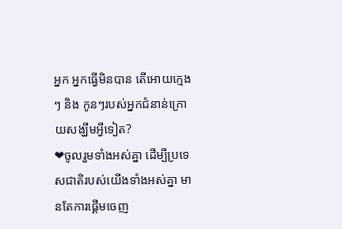អ្នក អ្នកធ្វើមិនបាន តើអោយក្មេងៗ និង កូនៗរបស់អ្នកជំនាន់ក្រោយសង្ឃឹមអ្វីទៀត?
❤ចូលរួមទាំងអស់គ្នា ដើម្បីប្រទេសជាតិរបស់យើងទាំងអស់គ្នា មានតែការផ្ដើមចេញ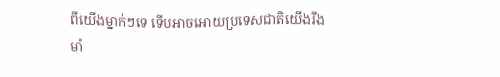ពីយើងម្នាក់ៗទេ ទើបអាចអោយប្រទេសជាតិយើងរឹងមាំ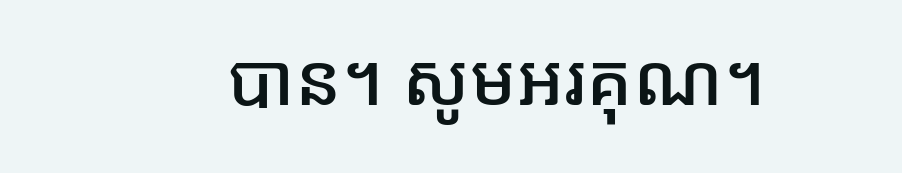បាន។ សូមអរគុណ។